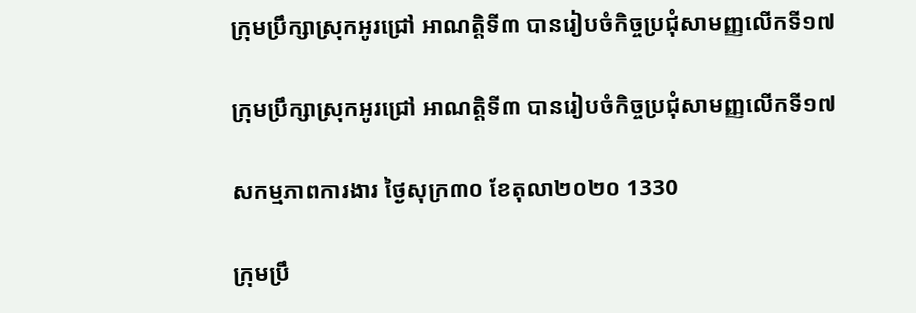ក្រុមប្រឹក្សាស្រុកអូរជ្រៅ អាណត្តិទី៣ បានរៀបចំកិច្ចប្រជុំសាមញ្ញលើកទី១៧

ក្រុមប្រឹក្សាស្រុកអូរជ្រៅ អាណត្តិទី៣ បានរៀបចំកិច្ចប្រជុំសាមញ្ញលើកទី១៧

សកម្មភាពការងារ ថ្ងៃសុក្រ៣០ ខែតុលា២០២០ 1330

ក្រុមប្រឹ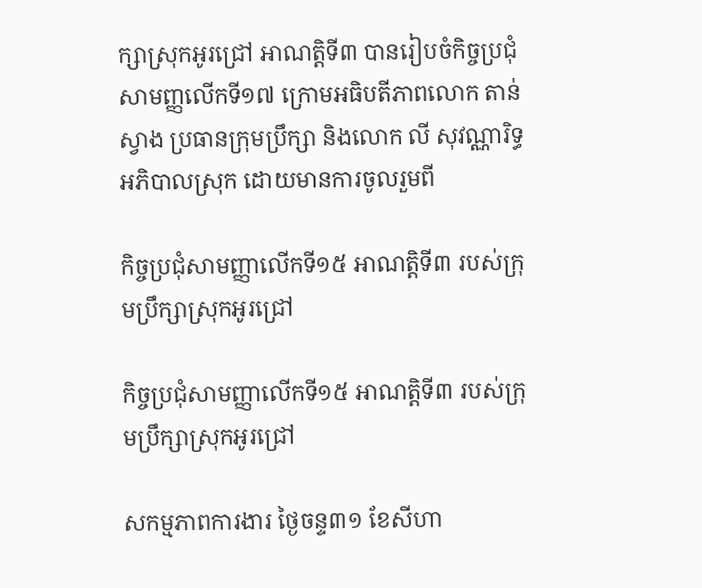ក្សាស្រុកអូរជ្រៅ អាណត្តិទី៣ បានរៀបចំកិច្ចប្រជុំសាមញ្ញលើកទី១៧ ក្រោមអធិបតីភាពលោក តាន់ ស្វាង ប្រធានក្រុមប្រឹក្សា និងលោក លី សុវណ្ណារិទ្ធ អភិបាលស្រុក ដោយមានការចូលរួមពី

កិច្ចប្រជុំសាមញ្ញាលើកទី១៥ អាណត្តិទី៣ របស់ក្រុមប្រឹក្សាស្រុកអូរជ្រៅ

កិច្ចប្រជុំសាមញ្ញាលើកទី១៥ អាណត្តិទី៣ របស់ក្រុមប្រឹក្សាស្រុកអូរជ្រៅ

សកម្មភាពការងារ ថ្ងៃចន្ទ៣១ ខែសីហា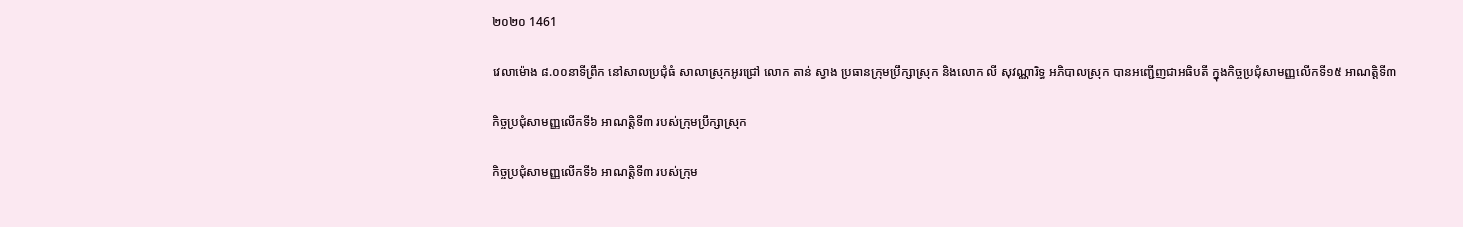២០២០ 1461

វេលាម៉ោង ៨.០០នាទីព្រឹក នៅសាលប្រជុំធំ សាលាស្រុកអូរជ្រៅ លោក តាន់ ស្វាង ប្រធានក្រុមប្រឹក្សាស្រុក និងលោក លី សុវណ្ណារិទ្ធ អភិបាលស្រុក បានអញ្ជើញជាអធិបតី ក្នុងកិច្ចប្រជុំសាមញ្ញលើកទី១៥ អាណត្តិទី៣

កិច្ចប្រជុំសាមញ្ញលើកទី៦ អាណត្តិទី៣ របស់ក្រុមប្រឹក្សាស្រុក

កិច្ចប្រជុំសាមញ្ញលើកទី៦ អាណត្តិទី៣ របស់ក្រុម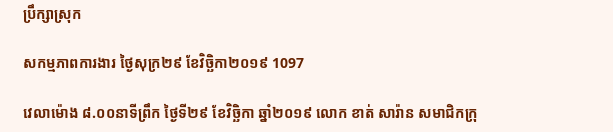ប្រឹក្សាស្រុក

សកម្មភាពការងារ ថ្ងៃសុក្រ២៩ ខែវិច្ឆិកា២០១៩ 1097

វេលាម៉ោង ៨.០០នាទីព្រឹក ថ្ងៃទី២៩ ខែវិច្ឆិកា ឆ្នាំ២០១៩ លោក ខាត់ សារ៉ាន សមាជិកក្រុ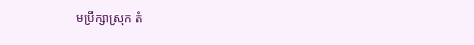មប្រឹក្សាស្រុក តំ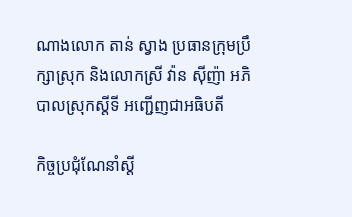ណាងលោក តាន់ ស្វាង ប្រធានក្រុមប្រឹក្សាស្រុក និងលោកស្រី វ៉ាន ស៊ីញ៉ា អភិបាលស្រុកស្តីទី អញ្ជើញជាអធិបតី

កិច្ចប្រជុំណែនាំស្តី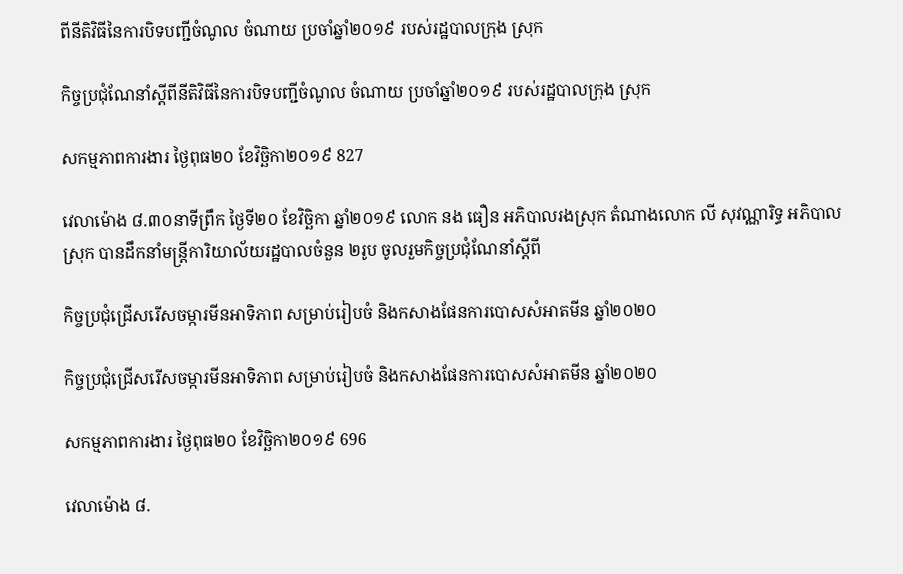ពីនីតិវិធីនៃការបិទបញ្ជីចំណូល ចំណាយ ប្រចាំឆ្នាំ២០១៩ របស់រដ្ឋបាលក្រុង ស្រុក

កិច្ចប្រជុំណែនាំស្តីពីនីតិវិធីនៃការបិទបញ្ជីចំណូល ចំណាយ ប្រចាំឆ្នាំ២០១៩ របស់រដ្ឋបាលក្រុង ស្រុក

សកម្មភាពការងារ ថ្ងៃពុធ២០ ខែវិច្ឆិកា២០១៩ 827

វេលាម៉ោង ៨.៣០នាទីព្រឹក ថ្ងៃទី២០ ខែវិច្ឆិកា ឆ្នាំ២០១៩ លោក នង ធឿន អភិបាលរងស្រុក តំណាងលោក លី សុវណ្ណារិទ្ធ អភិបាលស្រុក បានដឹកនាំមន្ត្រីការិយាល័យរដ្ឋបាលចំនួន ២រូប ចូលរួមកិច្ចប្រជុំណែនាំស្តីពី

កិច្ចប្រជុំជ្រើសរើសចម្ការមីនអាទិភាព សម្រាប់រៀបចំ និងកសាងផែនការបោសសំអាតមីន ឆ្នាំ២០២០

កិច្ចប្រជុំជ្រើសរើសចម្ការមីនអាទិភាព សម្រាប់រៀបចំ និងកសាងផែនការបោសសំអាតមីន ឆ្នាំ២០២០

សកម្មភាពការងារ ថ្ងៃពុធ២០ ខែវិច្ឆិកា២០១៩ 696

វេលាម៉ោង ៨.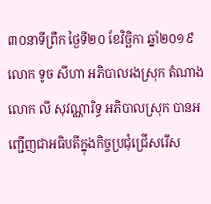៣០នាទីព្រឹក ថ្ងៃទី២០ ខែវិច្ឆិកា ឆ្នាំ២០១៩ លោក ទូច សីហា អភិបាលរងស្រុក តំណាងលោក លី សុវណ្ណារិទ្ធ អភិបាលស្រុក បានអញ្ជើញជាអធិបតីក្នុងកិច្ចប្រជុំជ្រើសរើស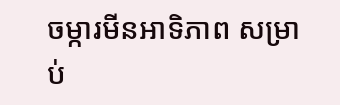ចម្ការមីនអាទិភាព សម្រាប់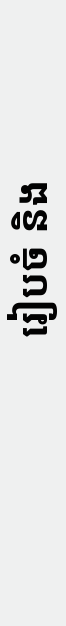រៀបចំ និង